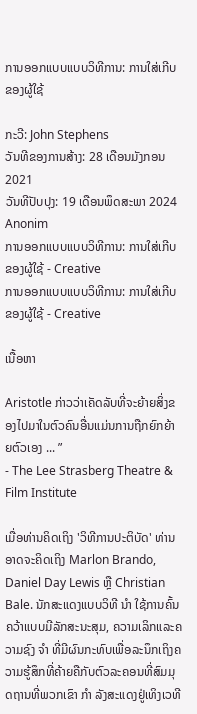ການອອກແບບແບບວິທີການ: ການໃສ່ເກີບຂອງຜູ້ໃຊ້

ກະວີ: John Stephens
ວັນທີຂອງການສ້າງ: 28 ເດືອນມັງກອນ 2021
ວັນທີປັບປຸງ: 19 ເດືອນພຶດສະພາ 2024
Anonim
ການອອກແບບແບບວິທີການ: ການໃສ່ເກີບຂອງຜູ້ໃຊ້ - Creative
ການອອກແບບແບບວິທີການ: ການໃສ່ເກີບຂອງຜູ້ໃຊ້ - Creative

ເນື້ອຫາ

Aristotle ກ່າວວ່າເຄັດລັບທີ່ຈະຍ້າຍສິ່ງຂອງໄປມາໃນຕົວຄົນອື່ນແມ່ນການຖືກຍົກຍ້າຍຕົວເອງ ... ”
- The Lee Strasberg Theatre & Film Institute

ເມື່ອທ່ານຄິດເຖິງ 'ວິທີການປະຕິບັດ' ທ່ານອາດຈະຄິດເຖິງ Marlon Brando, Daniel Day Lewis ຫຼື Christian Bale. ນັກສະແດງແບບວິທີ ນຳ ໃຊ້ການຄົ້ນຄວ້າແບບມີລັກສະນະສຸມ, ຄວາມເລິກແລະຄວາມຊົງ ຈຳ ທີ່ມີຜົນກະທົບເພື່ອລະນຶກເຖິງຄວາມຮູ້ສຶກທີ່ຄ້າຍຄືກັບຕົວລະຄອນທີ່ສົມມຸດຖານທີ່ພວກເຂົາ ກຳ ລັງສະແດງຢູ່ເທິງເວທີ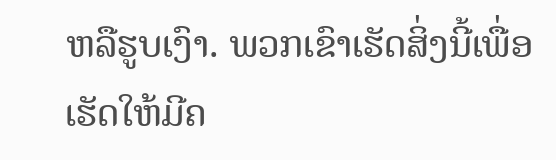ຫລືຮູບເງົາ. ພວກເຂົາເຮັດສິ່ງນີ້ເພື່ອເຮັດໃຫ້ມີຄ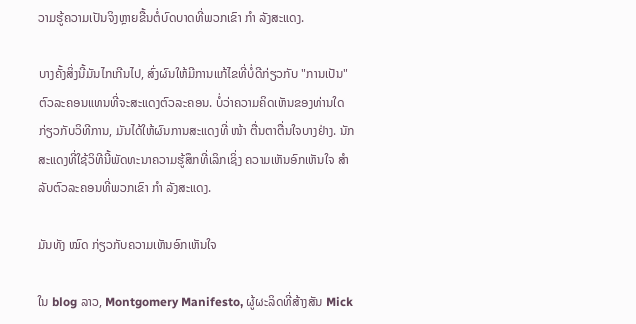ວາມຮູ້ຄວາມເປັນຈິງຫຼາຍຂື້ນຕໍ່ບົດບາດທີ່ພວກເຂົາ ກຳ ລັງສະແດງ.

ບາງຄັ້ງສິ່ງນີ້ມັນໄກເກີນໄປ, ສົ່ງຜົນໃຫ້ມີການແກ້ໄຂທີ່ບໍ່ດີກ່ຽວກັບ "ການເປັນ" ຕົວລະຄອນແທນທີ່ຈະສະແດງຕົວລະຄອນ. ບໍ່ວ່າຄວາມຄິດເຫັນຂອງທ່ານໃດກ່ຽວກັບວິທີການ, ມັນໄດ້ໃຫ້ຜົນການສະແດງທີ່ ໜ້າ ຕື່ນຕາຕື່ນໃຈບາງຢ່າງ. ນັກສະແດງທີ່ໃຊ້ວິທີນີ້ພັດທະນາຄວາມຮູ້ສຶກທີ່ເລິກເຊິ່ງ ຄວາມເຫັນອົກເຫັນໃຈ ສຳ ລັບຕົວລະຄອນທີ່ພວກເຂົາ ກຳ ລັງສະແດງ.

ມັນທັງ ໝົດ ກ່ຽວກັບຄວາມເຫັນອົກເຫັນໃຈ

ໃນ blog ລາວ, Montgomery Manifesto, ຜູ້ຜະລິດທີ່ສ້າງສັນ Mick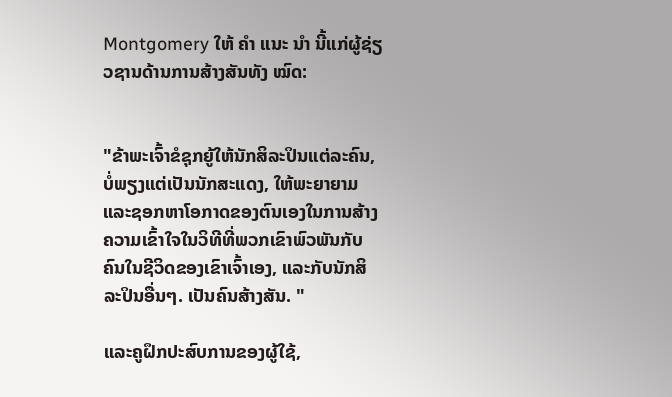Montgomery ໃຫ້ ຄຳ ແນະ ນຳ ນີ້ແກ່ຜູ້ຊ່ຽວຊານດ້ານການສ້າງສັນທັງ ໝົດ:


"ຂ້າພະເຈົ້າຂໍຊຸກຍູ້ໃຫ້ນັກສິລະປິນແຕ່ລະຄົນ, ບໍ່ພຽງແຕ່ເປັນນັກສະແດງ, ໃຫ້ພະຍາຍາມແລະຊອກຫາໂອກາດຂອງຕົນເອງໃນການສ້າງຄວາມເຂົ້າໃຈໃນວິທີທີ່ພວກເຂົາພົວພັນກັບຄົນໃນຊີວິດຂອງເຂົາເຈົ້າເອງ, ແລະກັບນັກສິລະປິນອື່ນໆ. ເປັນຄົນສ້າງສັນ. "

ແລະຄູຝຶກປະສົບການຂອງຜູ້ໃຊ້,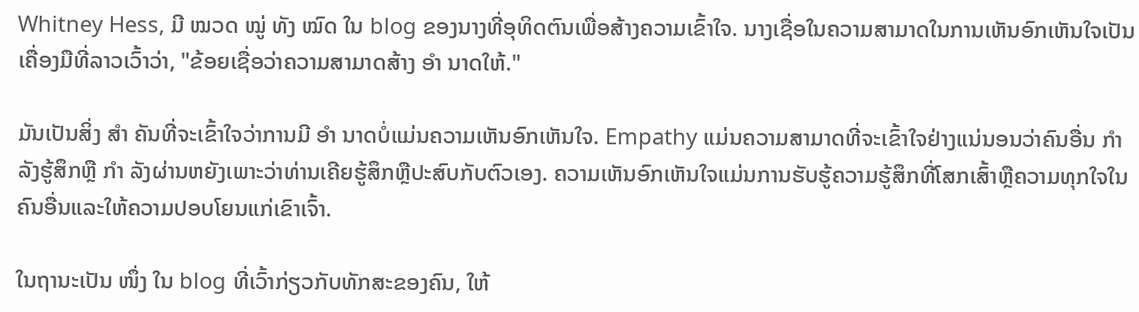Whitney Hess, ມີ ໝວດ ໝູ່ ທັງ ໝົດ ໃນ blog ຂອງນາງທີ່ອຸທິດຕົນເພື່ອສ້າງຄວາມເຂົ້າໃຈ. ນາງເຊື່ອໃນຄວາມສາມາດໃນການເຫັນອົກເຫັນໃຈເປັນເຄື່ອງມືທີ່ລາວເວົ້າວ່າ, "ຂ້ອຍເຊື່ອວ່າຄວາມສາມາດສ້າງ ອຳ ນາດໃຫ້."

ມັນເປັນສິ່ງ ສຳ ຄັນທີ່ຈະເຂົ້າໃຈວ່າການມີ ອຳ ນາດບໍ່ແມ່ນຄວາມເຫັນອົກເຫັນໃຈ. Empathy ແມ່ນຄວາມສາມາດທີ່ຈະເຂົ້າໃຈຢ່າງແນ່ນອນວ່າຄົນອື່ນ ກຳ ລັງຮູ້ສຶກຫຼື ກຳ ລັງຜ່ານຫຍັງເພາະວ່າທ່ານເຄີຍຮູ້ສຶກຫຼືປະສົບກັບຕົວເອງ. ຄວາມເຫັນອົກເຫັນໃຈແມ່ນການຮັບຮູ້ຄວາມຮູ້ສຶກທີ່ໂສກເສົ້າຫຼືຄວາມທຸກໃຈໃນຄົນອື່ນແລະໃຫ້ຄວາມປອບໂຍນແກ່ເຂົາເຈົ້າ.

ໃນຖານະເປັນ ໜຶ່ງ ໃນ blog ທີ່ເວົ້າກ່ຽວກັບທັກສະຂອງຄົນ, ໃຫ້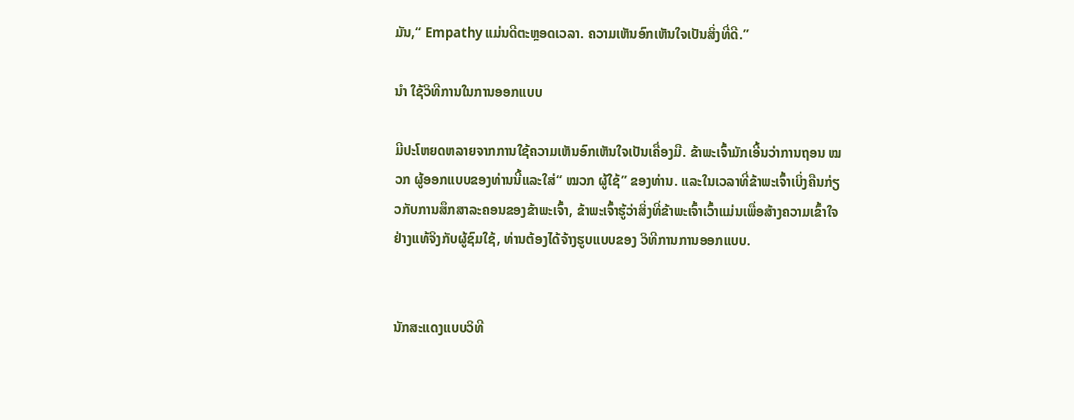ມັນ,“ Empathy ແມ່ນດີຕະຫຼອດເວລາ. ຄວາມເຫັນອົກເຫັນໃຈເປັນສິ່ງທີ່ດີ.”

ນຳ ໃຊ້ວິທີການໃນການອອກແບບ

ມີປະໂຫຍດຫລາຍຈາກການໃຊ້ຄວາມເຫັນອົກເຫັນໃຈເປັນເຄື່ອງມື. ຂ້າພະເຈົ້າມັກເອີ້ນວ່າການຖອນ ໝວກ ຜູ້ອອກແບບຂອງທ່ານນີ້ແລະໃສ່“ ໝວກ ຜູ້ໃຊ້” ຂອງທ່ານ. ແລະໃນເວລາທີ່ຂ້າພະເຈົ້າເບິ່ງຄືນກ່ຽວກັບການສຶກສາລະຄອນຂອງຂ້າພະເຈົ້າ, ຂ້າພະເຈົ້າຮູ້ວ່າສິ່ງທີ່ຂ້າພະເຈົ້າເວົ້າແມ່ນເພື່ອສ້າງຄວາມເຂົ້າໃຈຢ່າງແທ້ຈິງກັບຜູ້ຊົມໃຊ້, ທ່ານຕ້ອງໄດ້ຈ້າງຮູບແບບຂອງ ວິທີການການອອກແບບ.


ນັກສະແດງແບບວິທີ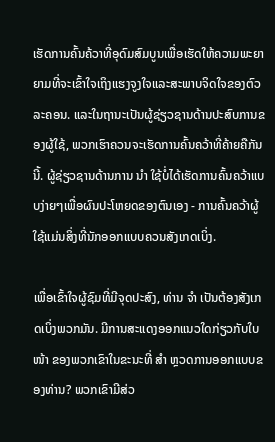ເຮັດການຄົ້ນຄ້ວາທີ່ອຸດົມສົມບູນເພື່ອເຮັດໃຫ້ຄວາມພະຍາຍາມທີ່ຈະເຂົ້າໃຈເຖິງແຮງຈູງໃຈແລະສະພາບຈິດໃຈຂອງຕົວລະຄອນ. ແລະໃນຖານະເປັນຜູ້ຊ່ຽວຊານດ້ານປະສົບການຂອງຜູ້ໃຊ້, ພວກເຮົາຄວນຈະເຮັດການຄົ້ນຄວ້າທີ່ຄ້າຍຄືກັນນີ້. ຜູ້ຊ່ຽວຊານດ້ານການ ນຳ ໃຊ້ບໍ່ໄດ້ເຮັດການຄົ້ນຄວ້າແບບງ່າຍໆເພື່ອຜົນປະໂຫຍດຂອງຕົນເອງ - ການຄົ້ນຄວ້າຜູ້ໃຊ້ແມ່ນສິ່ງທີ່ນັກອອກແບບຄວນສັງເກດເບິ່ງ.

ເພື່ອເຂົ້າໃຈຜູ້ຊົມທີ່ມີຈຸດປະສົງ, ທ່ານ ຈຳ ເປັນຕ້ອງສັງເກດເບິ່ງພວກມັນ. ມີການສະແດງອອກແນວໃດກ່ຽວກັບໃບ ໜ້າ ຂອງພວກເຂົາໃນຂະນະທີ່ ສຳ ຫຼວດການອອກແບບຂອງທ່ານ? ພວກເຂົາມີສ່ວ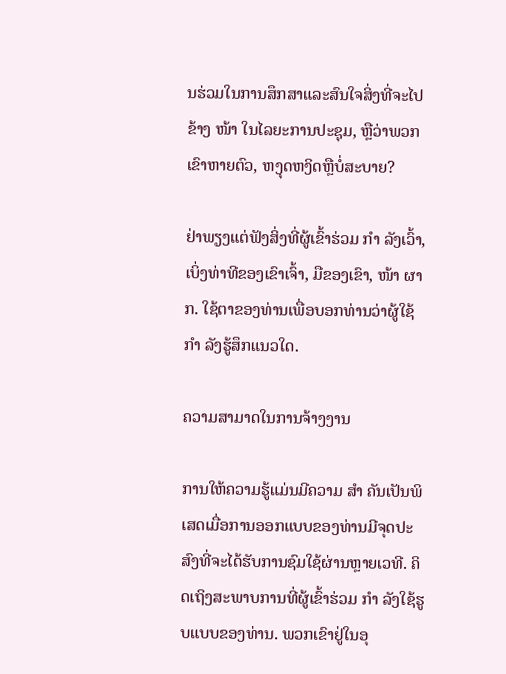ນຮ່ວມໃນການສຶກສາແລະສົນໃຈສິ່ງທີ່ຈະໄປຂ້າງ ໜ້າ ໃນໄລຍະການປະຊຸມ, ຫຼືວ່າພວກເຂົາຫາຍຕົວ, ຫງຸດຫງິດຫຼືບໍ່ສະບາຍ?

ຢ່າພຽງແຕ່ຟັງສິ່ງທີ່ຜູ້ເຂົ້າຮ່ວມ ກຳ ລັງເວົ້າ, ເບິ່ງທ່າທີຂອງເຂົາເຈົ້າ, ມືຂອງເຂົາ, ໜ້າ ຜາກ. ໃຊ້ຕາຂອງທ່ານເພື່ອບອກທ່ານວ່າຜູ້ໃຊ້ ກຳ ລັງຮູ້ສຶກແນວໃດ.

ຄວາມສາມາດໃນການຈ້າງງານ

ການໃຫ້ຄວາມຮູ້ແມ່ນມີຄວາມ ສຳ ຄັນເປັນພິເສດເມື່ອການອອກແບບຂອງທ່ານມີຈຸດປະສົງທີ່ຈະໄດ້ຮັບການຊົມໃຊ້ຜ່ານຫຼາຍເວທີ. ຄິດເຖິງສະພາບການທີ່ຜູ້ເຂົ້າຮ່ວມ ກຳ ລັງໃຊ້ຮູບແບບຂອງທ່ານ. ພວກເຂົາຢູ່ໃນອຸ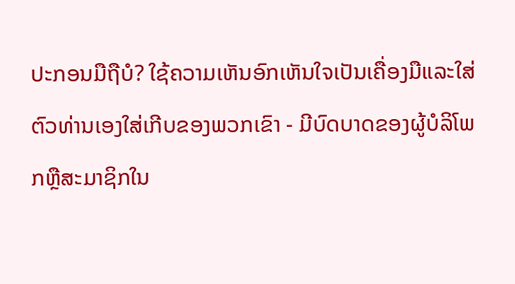ປະກອນມືຖືບໍ? ໃຊ້ຄວາມເຫັນອົກເຫັນໃຈເປັນເຄື່ອງມືແລະໃສ່ຕົວທ່ານເອງໃສ່ເກີບຂອງພວກເຂົາ - ມີບົດບາດຂອງຜູ້ບໍລິໂພກຫຼືສະມາຊິກໃນ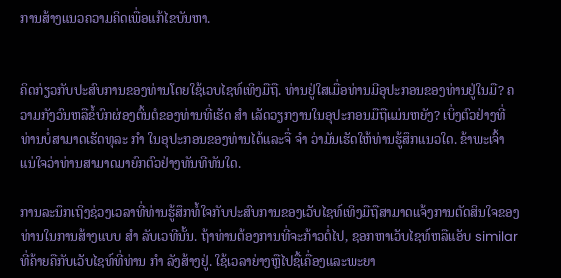ການສ້າງແນວຄວາມຄິດເພື່ອແກ້ໄຂບັນຫາ.


ຄິດກ່ຽວກັບປະສົບການຂອງທ່ານໂດຍໃຊ້ເວບໄຊທ໌ເທິງມືຖື. ທ່ານຢູ່ໃສເມື່ອທ່ານມີອຸປະກອນຂອງທ່ານຢູ່ໃນມື? ຄວາມກັງວົນຫລືຂໍ້ບົກຜ່ອງຕົ້ນຕໍຂອງທ່ານທີ່ເຮັດ ສຳ ເລັດວຽກງານໃນອຸປະກອນມືຖືແມ່ນຫຍັງ? ເບິ່ງຕົວຢ່າງທີ່ທ່ານບໍ່ສາມາດເຮັດທຸລະ ກຳ ໃນອຸປະກອນຂອງທ່ານໄດ້ແລະຈື່ ຈຳ ວ່າມັນເຮັດໃຫ້ທ່ານຮູ້ສຶກແນວໃດ. ຂ້າພະເຈົ້າແນ່ໃຈວ່າທ່ານສາມາດມາຍົກຕົວຢ່າງທັນທີທັນໃດ.

ການລະນຶກເຖິງຊ່ວງເວລາທີ່ທ່ານຮູ້ສຶກທໍ້ໃຈກັບປະສົບການຂອງເວັບໄຊທ໌ເທິງມືຖືສາມາດແຈ້ງການຕັດສິນໃຈຂອງທ່ານໃນການສ້າງແບບ ສຳ ລັບເວທີນັ້ນ. ຖ້າທ່ານຕ້ອງການທີ່ຈະກ້າວຕໍ່ໄປ, ຊອກຫາເວັບໄຊທ໌ຫລືແອັບ similar ທີ່ຄ້າຍຄືກັບເວັບໄຊທ໌ທີ່ທ່ານ ກຳ ລັງສ້າງຢູ່. ໃຊ້ເວລາຍ່າງຫຼືໄປຊື້ເຄື່ອງແລະພະຍາ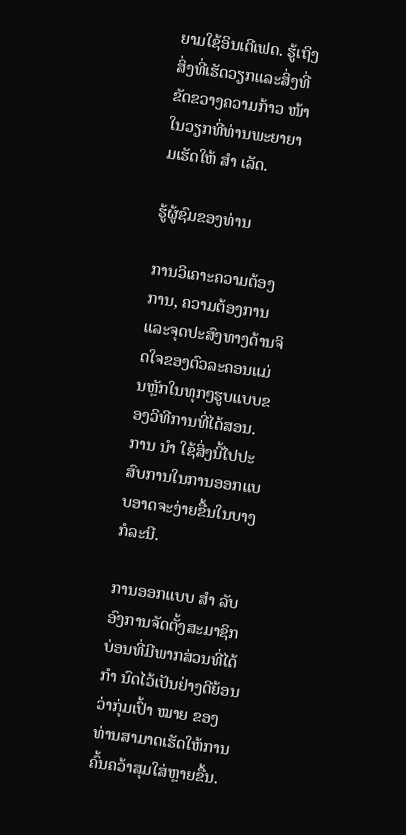ຍາມໃຊ້ອິນເຕີເຟດ. ຮູ້ເຖິງສິ່ງທີ່ເຮັດວຽກແລະສິ່ງທີ່ຂັດຂວາງຄວາມກ້າວ ໜ້າ ໃນວຽກທີ່ທ່ານພະຍາຍາມເຮັດໃຫ້ ສຳ ເລັດ.

ຮູ້ຜູ້ຊົມຂອງທ່ານ

ການວິເຄາະຄວາມຕ້ອງການ, ຄວາມຕ້ອງການແລະຈຸດປະສົງທາງດ້ານຈິດໃຈຂອງຕົວລະຄອນແມ່ນຫຼັກໃນທຸກໆຮູບແບບຂອງວິທີການທີ່ໄດ້ສອນ. ການ ນຳ ໃຊ້ສິ່ງນີ້ໄປປະສົບການໃນການອອກແບບອາດຈະງ່າຍຂື້ນໃນບາງກໍລະນີ.

ການອອກແບບ ສຳ ລັບອົງການຈັດຕັ້ງສະມາຊິກບ່ອນທີ່ມີພາກສ່ວນທີ່ໄດ້ ກຳ ນົດໄວ້ເປັນຢ່າງດີຍ້ອນວ່າກຸ່ມເປົ້າ ໝາຍ ຂອງທ່ານສາມາດເຮັດໃຫ້ການຄົ້ນຄວ້າສຸມໃສ່ຫຼາຍຂື້ນ.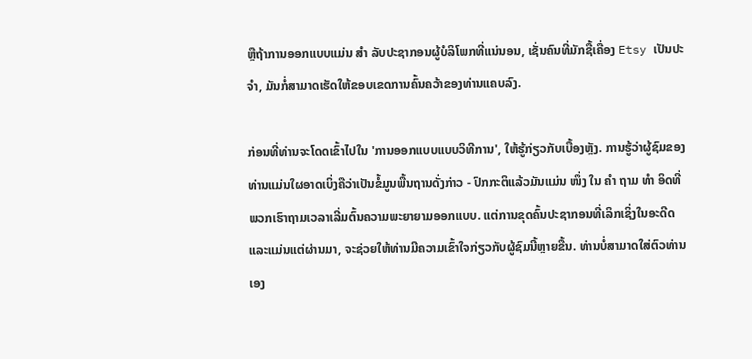ຫຼືຖ້າການອອກແບບແມ່ນ ສຳ ລັບປະຊາກອນຜູ້ບໍລິໂພກທີ່ແນ່ນອນ, ເຊັ່ນຄົນທີ່ມັກຊື້ເຄື່ອງ Etsy ເປັນປະ ຈຳ, ມັນກໍ່ສາມາດເຮັດໃຫ້ຂອບເຂດການຄົ້ນຄວ້າຂອງທ່ານແຄບລົງ.

ກ່ອນທີ່ທ່ານຈະໂດດເຂົ້າໄປໃນ 'ການອອກແບບແບບວິທີການ', ໃຫ້ຮູ້ກ່ຽວກັບເບື້ອງຫຼັງ. ການຮູ້ວ່າຜູ້ຊົມຂອງທ່ານແມ່ນໃຜອາດເບິ່ງຄືວ່າເປັນຂໍ້ມູນພື້ນຖານດັ່ງກ່າວ - ປົກກະຕິແລ້ວມັນແມ່ນ ໜຶ່ງ ໃນ ຄຳ ຖາມ ທຳ ອິດທີ່ພວກເຮົາຖາມເວລາເລີ່ມຕົ້ນຄວາມພະຍາຍາມອອກແບບ. ແຕ່ການຂຸດຄົ້ນປະຊາກອນທີ່ເລິກເຊິ່ງໃນອະດີດແລະແມ່ນແຕ່ຜ່ານມາ, ຈະຊ່ວຍໃຫ້ທ່ານມີຄວາມເຂົ້າໃຈກ່ຽວກັບຜູ້ຊົມນີ້ຫຼາຍຂື້ນ. ທ່ານບໍ່ສາມາດໃສ່ຕົວທ່ານເອງ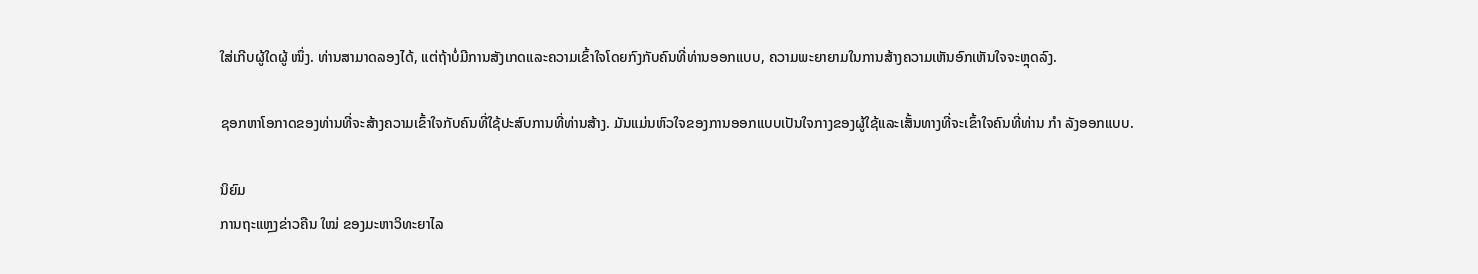ໃສ່ເກີບຜູ້ໃດຜູ້ ໜຶ່ງ. ທ່ານສາມາດລອງໄດ້, ແຕ່ຖ້າບໍ່ມີການສັງເກດແລະຄວາມເຂົ້າໃຈໂດຍກົງກັບຄົນທີ່ທ່ານອອກແບບ, ຄວາມພະຍາຍາມໃນການສ້າງຄວາມເຫັນອົກເຫັນໃຈຈະຫຼຸດລົງ.

ຊອກຫາໂອກາດຂອງທ່ານທີ່ຈະສ້າງຄວາມເຂົ້າໃຈກັບຄົນທີ່ໃຊ້ປະສົບການທີ່ທ່ານສ້າງ. ມັນແມ່ນຫົວໃຈຂອງການອອກແບບເປັນໃຈກາງຂອງຜູ້ໃຊ້ແລະເສັ້ນທາງທີ່ຈະເຂົ້າໃຈຄົນທີ່ທ່ານ ກຳ ລັງອອກແບບ.

ນິຍົມ
ການຖະແຫຼງຂ່າວຄືນ ໃໝ່ ຂອງມະຫາວິທະຍາໄລ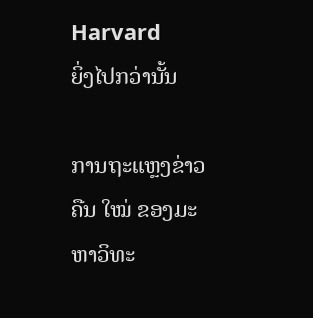Harvard
ຍິ່ງໄປກວ່ານັ້ນ

ການຖະແຫຼງຂ່າວຄືນ ໃໝ່ ຂອງມະຫາວິທະ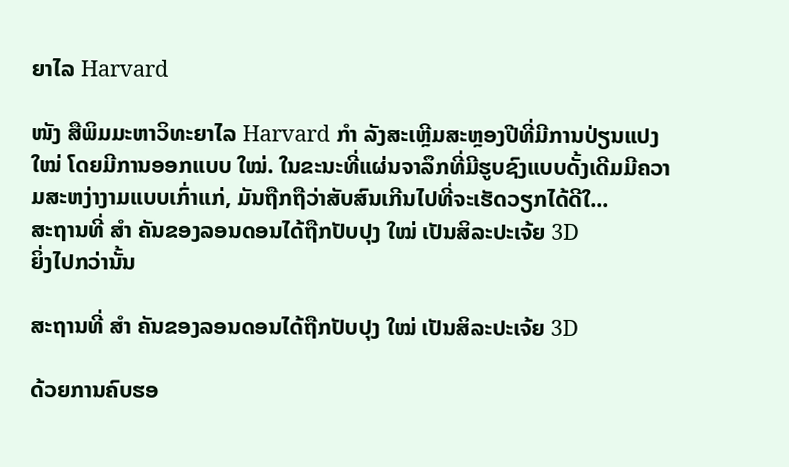ຍາໄລ Harvard

ໜັງ ສືພິມມະຫາວິທະຍາໄລ Harvard ກຳ ລັງສະເຫຼີມສະຫຼອງປີທີ່ມີການປ່ຽນແປງ ໃໝ່ ໂດຍມີການອອກແບບ ໃໝ່. ໃນຂະນະທີ່ແຜ່ນຈາລຶກທີ່ມີຮູບຊົງແບບດັ້ງເດີມມີຄວາມສະຫງ່າງາມແບບເກົ່າແກ່, ມັນຖືກຖືວ່າສັບສົນເກີນໄປທີ່ຈະເຮັດວຽກໄດ້ດີໃ...
ສະຖານທີ່ ສຳ ຄັນຂອງລອນດອນໄດ້ຖືກປັບປຸງ ໃໝ່ ເປັນສິລະປະເຈ້ຍ 3D
ຍິ່ງໄປກວ່ານັ້ນ

ສະຖານທີ່ ສຳ ຄັນຂອງລອນດອນໄດ້ຖືກປັບປຸງ ໃໝ່ ເປັນສິລະປະເຈ້ຍ 3D

ດ້ວຍການຄົບຮອ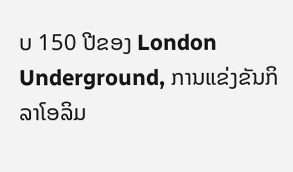ບ 150 ປີຂອງ London Underground, ການແຂ່ງຂັນກິລາໂອລິມ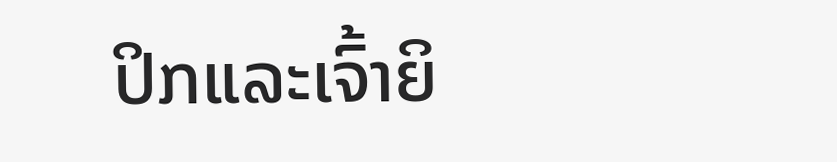ປິກແລະເຈົ້າຍິ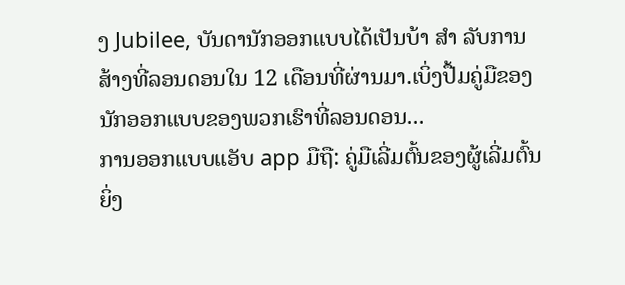ງ Jubilee, ບັນດານັກອອກແບບໄດ້ເປັນບ້າ ສຳ ລັບການສ້າງທີ່ລອນດອນໃນ 12 ເດືອນທີ່ຜ່ານມາ.ເບິ່ງປື້ມຄູ່ມືຂອງນັກອອກແບບຂອງພວກເຮົາທີ່ລອນດອນ...
ການອອກແບບແອັບ app ມືຖື: ຄູ່ມືເລີ່ມຕົ້ນຂອງຜູ້ເລີ່ມຕົ້ນ
ຍິ່ງ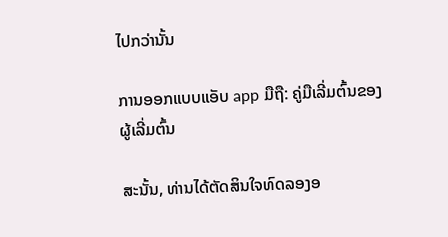ໄປກວ່ານັ້ນ

ການອອກແບບແອັບ app ມືຖື: ຄູ່ມືເລີ່ມຕົ້ນຂອງຜູ້ເລີ່ມຕົ້ນ

ສະນັ້ນ, ທ່ານໄດ້ຕັດສິນໃຈທົດລອງອ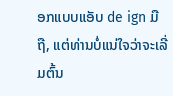ອກແບບແອັບ de ign ມືຖື, ແຕ່ທ່ານບໍ່ແນ່ໃຈວ່າຈະເລີ່ມຕົ້ນ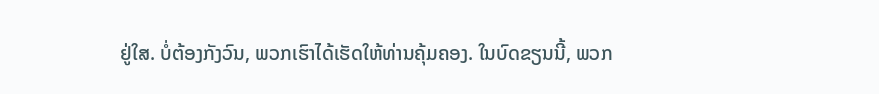ຢູ່ໃສ. ບໍ່ຕ້ອງກັງວົນ, ພວກເຮົາໄດ້ເຮັດໃຫ້ທ່ານຄຸ້ມຄອງ. ໃນບົດຂຽນນີ້, ພວກ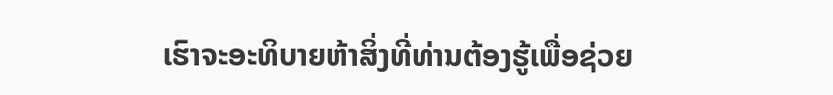ເຮົາຈະອະທິບາຍຫ້າສິ່ງທີ່ທ່ານຕ້ອງຮູ້ເພື່ອຊ່ວຍ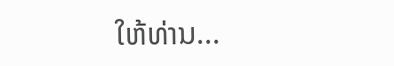ໃຫ້ທ່ານ...